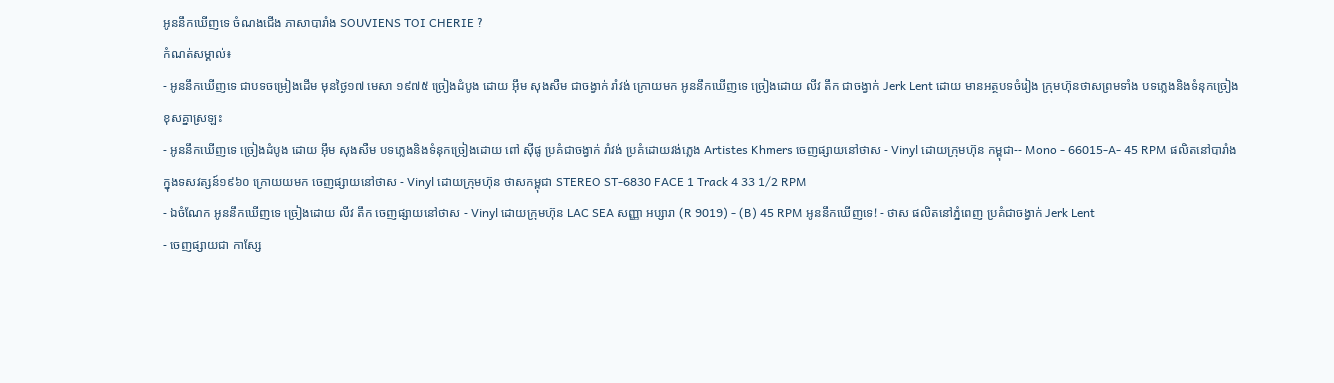អូននឹកឃើញទេ ចំណងជើង ភាសាបារាំង SOUVIENS TOI CHERIE ?
កំណត់សម្គាល់៖
- អូននឹកឃើញទេ ជាបទចម្រៀងដើម មុនថ្ងៃ១៧ មេសា ១៩៧៥ ច្រៀងដំបូង ដោយ អុឹម សុងសឺម ជាចង្វាក់ រាំវង់ ក្រោយមក អូននឹកឃើញទេ ច្រៀងដោយ លីវ តឹក ជាចង្វាក់ Jerk Lent ដោយ មានអត្ថបទចំរៀង ក្រុមហ៊ុនថាសព្រមទាំង បទភ្លេងនិងទំនុកច្រៀង ខុសគ្នាស្រឡះ
- អូននឹកឃើញទេ ច្រៀងដំបូង ដោយ អុឹម សុងសឺម បទភ្លេងនិងទំនុកច្រៀងដោយ ពៅ ស៊ីផូ ប្រគំជាចង្វាក់ រាំវង់ ប្រគំដោយវង់ភ្លេង Artistes Khmers ចេញផ្សាយនៅថាស - Vinyl ដោយក្រុមហ៊ុន កម្ពុជា-- Mono - 66015-A- 45 RPM ផលិតនៅបារាំង ក្នុងទសវត្សន៍១៩៦០ ក្រោយយមក ចេញផ្សាយនៅថាស - Vinyl ដោយក្រុមហ៊ុន ថាសកម្ពុជា STEREO ST-6830 FACE 1 Track 4 33 1/2 RPM
- ឯចំណែក អូននឹកឃើញទេ ច្រៀងដោយ លីវ តឹក ចេញផ្សាយនៅថាស - Vinyl ដោយក្រុមហ៊ុន LAC SEA សញ្ញា អប្សារា (R 9019) - (B) 45 RPM អូននឹកឃើញទេ! - ថាស ផលិតនៅភ្នំពេញ ប្រគំជាចង្វាក់ Jerk Lent
- ចេញផ្សាយជា កាសែ្ស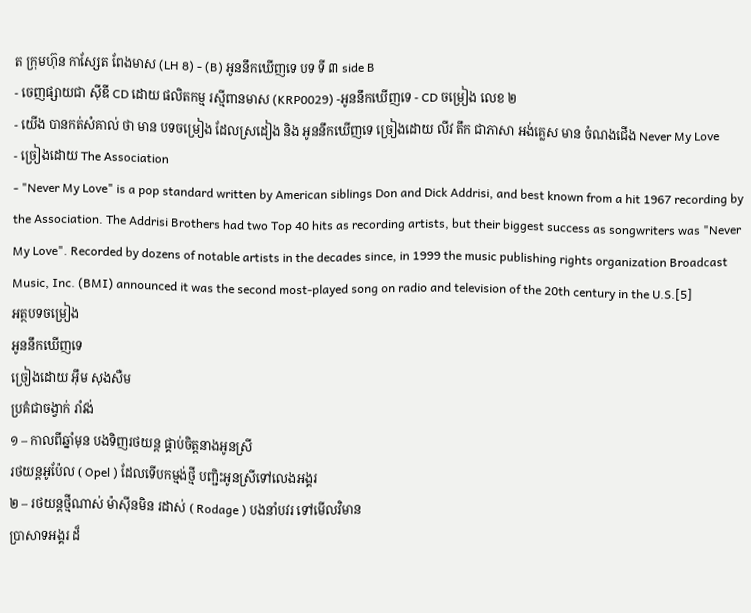ត ក្រុមហ៊ុន កាស្សែត ពែងមាស (LH 8) - (B) អូននឹកឃើញទេ បទ ទី ៣ side B
- ចេញផ្សាយជា ស៊ីឌី CD ដោយ ផលិតកម្ម រស្មីពានមាស (KRP0029) -អូននឹកឃើញទេ - CD ចម្រៀង លេខ ២
- យើង បានកត់សំគាល់ ថា មាន បទចម្រៀង ដែលស្រដៀង និង អូននឹកឃើញទេ ច្រៀងដោយ លីវ តឹក ជាភាសា អង់គ្លេស មាន ចំណងជើង Never My Love
- ច្រៀងដោយ The Association
- "Never My Love" is a pop standard written by American siblings Don and Dick Addrisi, and best known from a hit 1967 recording by the Association. The Addrisi Brothers had two Top 40 hits as recording artists, but their biggest success as songwriters was "Never My Love". Recorded by dozens of notable artists in the decades since, in 1999 the music publishing rights organization Broadcast Music, Inc. (BMI) announced it was the second most-played song on radio and television of the 20th century in the U.S.[5]
អត្ថបទចម្រៀង
អូននឹកឃើញទេ
ច្រៀងដោយ អុឹម សុងសឺម
ប្រគំជាចង្វាក់ រាំវង់
១ – កាលពីឆ្នាំមុន បងទិញរថយន្ត ផ្គាប់ចិត្តនាងអូនស្រី
រថយន្តអូប៉ែល ( Opel ) ដែលទើបកម្មង់ថ្មី បញ្ជិះអូនស្រីទៅលេងអង្គរ
២ – រថយន្តថ្មីណាស់ ម៉ាស៊ីនមិន រដាស់ ( Rodage ) បងនាំបវរ ទៅមើលវិមាន
ប្រាសាទអង្គរ ដ៏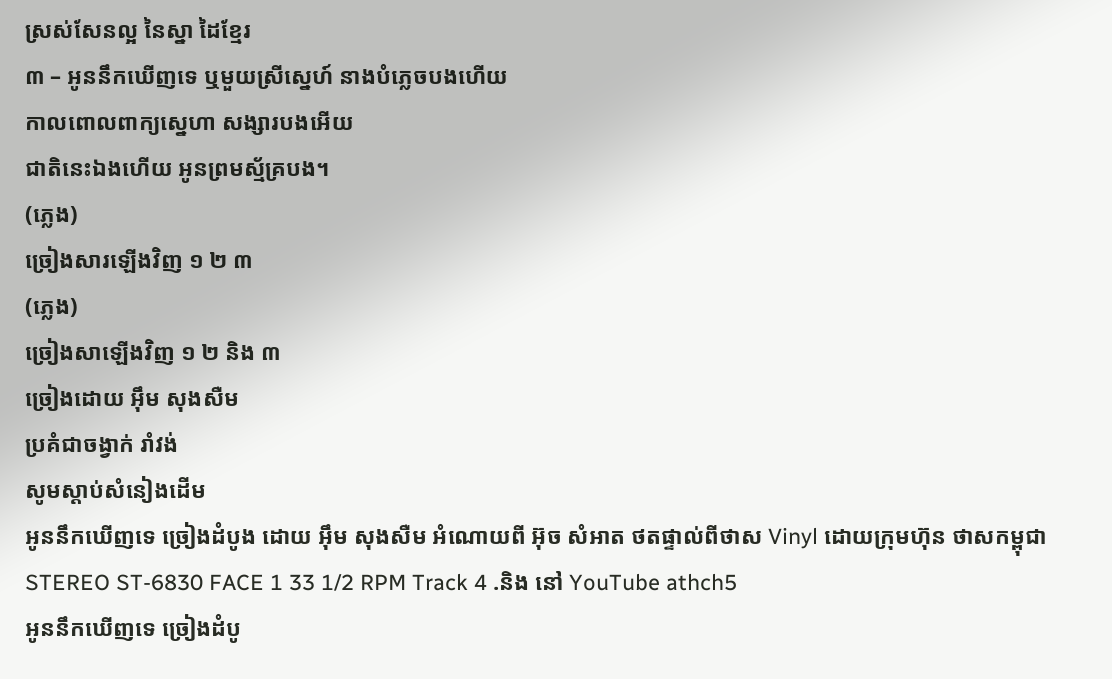ស្រស់សែនល្អ នៃស្នា ដៃខ្មែរ
៣ – អូននឹកឃើញទេ ឬមួយស្រីស្នេហ៍ នាងបំភ្លេចបងហើយ
កាលពោលពាក្យស្នេហា សង្សារបងអើយ
ជាតិនេះឯងហើយ អូនព្រមស្ម័គ្របង។
(ភ្លេង)
ច្រៀងសារឡើងវិញ ១ ២ ៣
(ភ្លេង)
ច្រៀងសាឡើងវិញ ១ ២ និង ៣
ច្រៀងដោយ អុឹម សុងសឺម
ប្រគំជាចង្វាក់ រាំវង់
សូមស្ដាប់សំនៀងដើម
អូននឹកឃើញទេ ច្រៀងដំបូង ដោយ អុឹម សុងសឺម អំណោយពី អ៊ុច សំអាត ថតផ្ទាល់ពីថាស Vinyl ដោយក្រុមហ៊ុន ថាសកម្ពុជា STEREO ST-6830 FACE 1 33 1/2 RPM Track 4 .និង នៅ YouTube athch5
អូននឹកឃើញទេ ច្រៀងដំបូ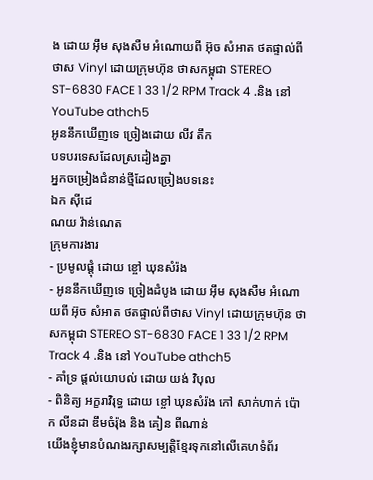ង ដោយ អុឹម សុងសឺម អំណោយពី អ៊ុច សំអាត ថតផ្ទាល់ពីថាស Vinyl ដោយក្រុមហ៊ុន ថាសកម្ពុជា STEREO ST-6830 FACE 1 33 1/2 RPM Track 4 .និង នៅ YouTube athch5
អូននឹកឃើញទេ ច្រៀងដោយ លីវ តឹក
បទបរទេសដែលស្រដៀងគ្នា
អ្នកចម្រៀងជំនាន់ថ្មីដែលច្រៀងបទនេះ
ឯក សុីដេ
ណយ វ៉ាន់ណេត
ក្រុមការងារ
- ប្រមូលផ្ដុំ ដោយ ខ្ចៅ ឃុនសំរ៉ង
- អូននឹកឃើញទេ ច្រៀងដំបូង ដោយ អុឹម សុងសឺម អំណោយពី អ៊ុច សំអាត ថតផ្ទាល់ពីថាស Vinyl ដោយក្រុមហ៊ុន ថាសកម្ពុជា STEREO ST-6830 FACE 1 33 1/2 RPM Track 4 .និង នៅ YouTube athch5
- គាំទ្រ ផ្ដល់យោបល់ ដោយ យង់ វិបុល
- ពិនិត្យ អក្ខរាវិរុទ្ធ ដោយ ខ្ចៅ ឃុនសំរ៉ង កៅ សាក់ហាក់ ប៉ោក លីនដា ឌឹមចំរ៉ុង និង គៀន ពីណាន់
យើងខ្ញុំមានបំណងរក្សាសម្បត្តិខ្មែរទុកនៅលើគេហទំព័រ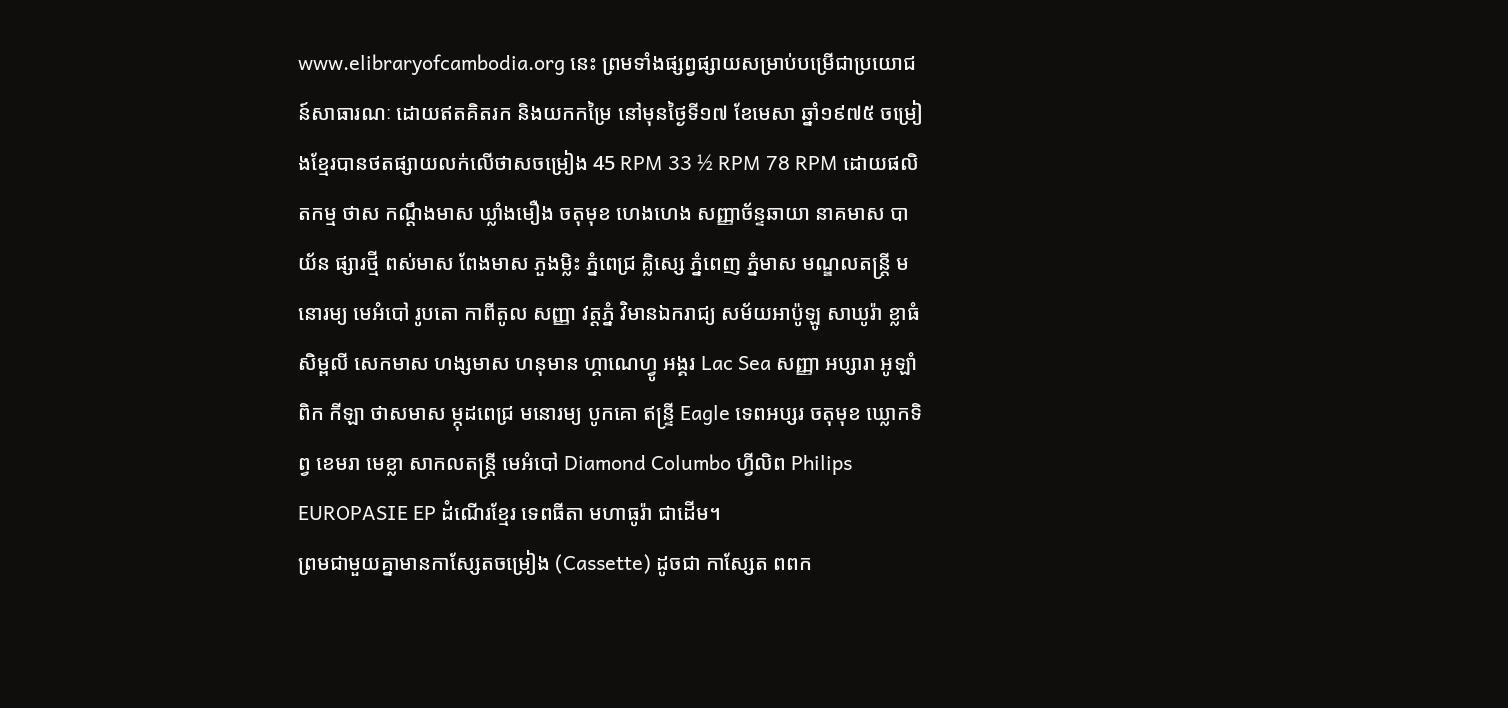www.elibraryofcambodia.org នេះ ព្រមទាំងផ្សព្វផ្សាយសម្រាប់បម្រើជាប្រយោជន៍សាធារណៈ ដោយឥតគិតរក និងយកកម្រៃ នៅមុនថ្ងៃទី១៧ ខែមេសា ឆ្នាំ១៩៧៥ ចម្រៀងខ្មែរបានថតផ្សាយលក់លើថាសចម្រៀង 45 RPM 33 ½ RPM 78 RPM ដោយផលិតកម្ម ថាស កណ្ដឹងមាស ឃ្លាំងមឿង ចតុមុខ ហេងហេង សញ្ញាច័ន្ទឆាយា នាគមាស បាយ័ន ផ្សារថ្មី ពស់មាស ពែងមាស ភួងម្លិះ ភ្នំពេជ្រ គ្លិស្សេ ភ្នំពេញ ភ្នំមាស មណ្ឌលតន្រ្តី មនោរម្យ មេអំបៅ រូបតោ កាពីតូល សញ្ញា វត្តភ្នំ វិមានឯករាជ្យ សម័យអាប៉ូឡូ សាឃូរ៉ា ខ្លាធំ សិម្ពលី សេកមាស ហង្សមាស ហនុមាន ហ្គាណេហ្វូ អង្គរ Lac Sea សញ្ញា អប្សារា អូឡាំពិក កីឡា ថាសមាស ម្កុដពេជ្រ មនោរម្យ បូកគោ ឥន្ទ្រី Eagle ទេពអប្សរ ចតុមុខ ឃ្លោកទិព្វ ខេមរា មេខ្លា សាកលតន្ត្រី មេអំបៅ Diamond Columbo ហ្វីលិព Philips EUROPASIE EP ដំណើរខ្មែរ ទេពធីតា មហាធូរ៉ា ជាដើម។
ព្រមជាមួយគ្នាមានកាសែ្សតចម្រៀង (Cassette) ដូចជា កាស្សែត ពពក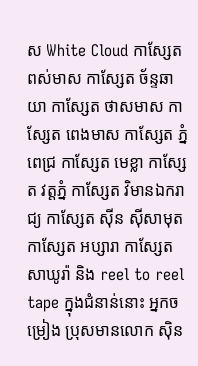ស White Cloud កាស្សែត ពស់មាស កាស្សែត ច័ន្ទឆាយា កាស្សែត ថាសមាស កាស្សែត ពេងមាស កាស្សែត ភ្នំពេជ្រ កាស្សែត មេខ្លា កាស្សែត វត្តភ្នំ កាស្សែត វិមានឯករាជ្យ កាស្សែត ស៊ីន ស៊ីសាមុត កាស្សែត អប្សារា កាស្សែត សាឃូរ៉ា និង reel to reel tape ក្នុងជំនាន់នោះ អ្នកចម្រៀង ប្រុសមានលោក ស៊ិន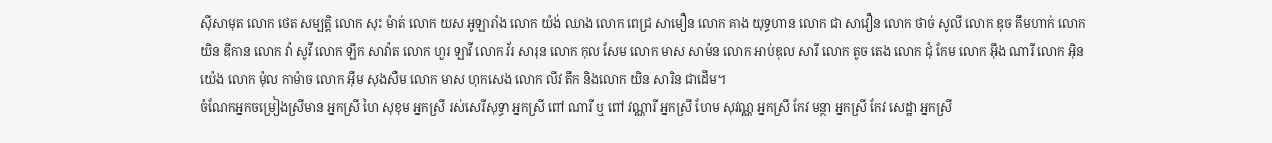ស៊ីសាមុត លោក ថេត សម្បត្តិ លោក សុះ ម៉ាត់ លោក យស អូឡារាំង លោក យ៉ង់ ឈាង លោក ពេជ្រ សាមឿន លោក គាង យុទ្ធហាន លោក ជា សាវឿន លោក ថាច់ សូលី លោក ឌុច គឹមហាក់ លោក យិន ឌីកាន លោក វ៉ា សូវី លោក ឡឹក សាវ៉ាត លោក ហួរ ឡាវី លោក វ័រ សារុន លោក កុល សែម លោក មាស សាម៉ន លោក អាប់ឌុល សារី លោក តូច តេង លោក ជុំ កែម លោក អ៊ឹង ណារី លោក អ៊ិន យ៉េង លោក ម៉ុល កាម៉ាច លោក អ៊ឹម សុងសឺម លោក មាស ហុកសេង លោក លីវ តឹក និងលោក យិន សារិន ជាដើម។
ចំណែកអ្នកចម្រៀងស្រីមាន អ្នកស្រី ហៃ សុខុម អ្នកស្រី រស់សេរីសុទ្ធា អ្នកស្រី ពៅ ណារី ឬ ពៅ វណ្ណារី អ្នកស្រី ហែម សុវណ្ណ អ្នកស្រី កែវ មន្ថា អ្នកស្រី កែវ សេដ្ឋា អ្នកស្រី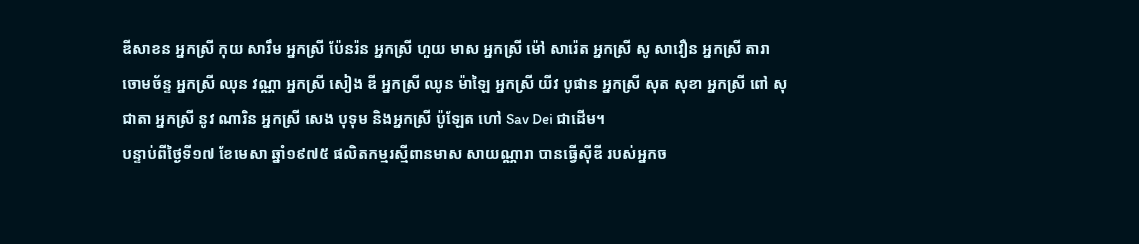ឌីសាខន អ្នកស្រី កុយ សារឹម អ្នកស្រី ប៉ែនរ៉ន អ្នកស្រី ហួយ មាស អ្នកស្រី ម៉ៅ សារ៉េត អ្នកស្រី សូ សាវឿន អ្នកស្រី តារា ចោមច័ន្ទ អ្នកស្រី ឈុន វណ្ណា អ្នកស្រី សៀង ឌី អ្នកស្រី ឈូន ម៉ាឡៃ អ្នកស្រី យីវ បូផាន អ្នកស្រី សុត សុខា អ្នកស្រី ពៅ សុជាតា អ្នកស្រី នូវ ណារិន អ្នកស្រី សេង បុទុម និងអ្នកស្រី ប៉ូឡែត ហៅ Sav Dei ជាដើម។
បន្ទាប់ពីថ្ងៃទី១៧ ខែមេសា ឆ្នាំ១៩៧៥ ផលិតកម្មរស្មីពានមាស សាយណ្ណារា បានធ្វើស៊ីឌី របស់អ្នកច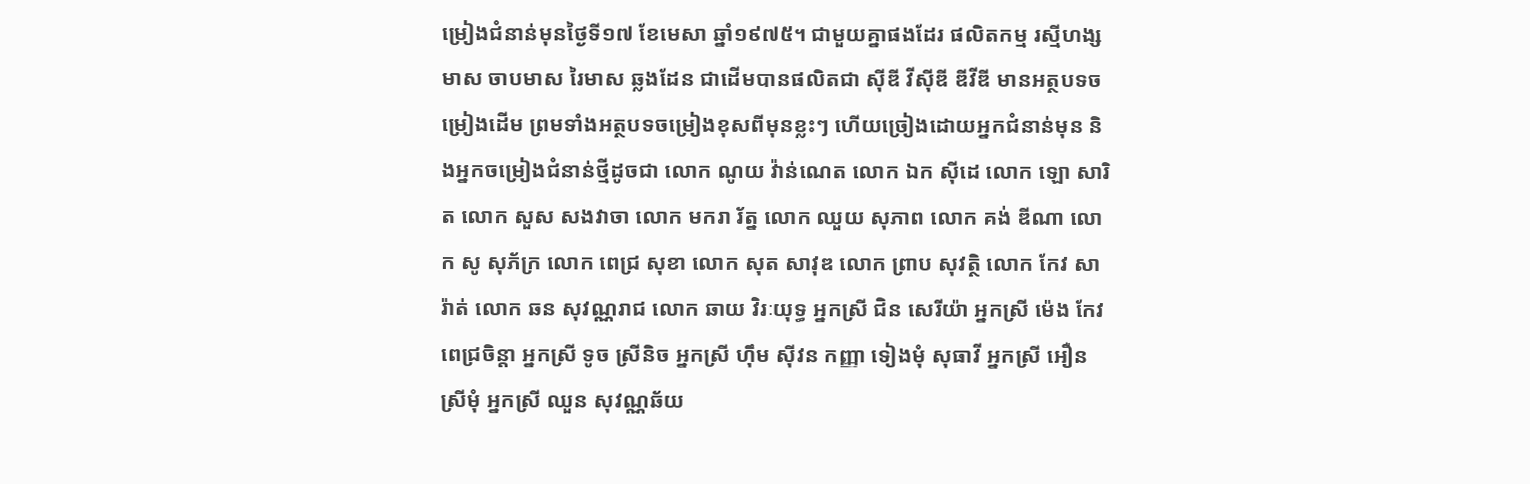ម្រៀងជំនាន់មុនថ្ងៃទី១៧ ខែមេសា ឆ្នាំ១៩៧៥។ ជាមួយគ្នាផងដែរ ផលិតកម្ម រស្មីហង្សមាស ចាបមាស រៃមាស ឆ្លងដែន ជាដើមបានផលិតជា ស៊ីឌី វីស៊ីឌី ឌីវីឌី មានអត្ថបទចម្រៀងដើម ព្រមទាំងអត្ថបទចម្រៀងខុសពីមុនខ្លះៗ ហើយច្រៀងដោយអ្នកជំនាន់មុន និងអ្នកចម្រៀងជំនាន់ថ្មីដូចជា លោក ណូយ វ៉ាន់ណេត លោក ឯក ស៊ីដេ លោក ឡោ សារិត លោក សួស សងវាចា លោក មករា រ័ត្ន លោក ឈួយ សុភាព លោក គង់ ឌីណា លោក សូ សុភ័ក្រ លោក ពេជ្រ សុខា លោក សុត សាវុឌ លោក ព្រាប សុវត្ថិ លោក កែវ សារ៉ាត់ លោក ឆន សុវណ្ណរាជ លោក ឆាយ វិរៈយុទ្ធ អ្នកស្រី ជិន សេរីយ៉ា អ្នកស្រី ម៉េង កែវពេជ្រចិន្តា អ្នកស្រី ទូច ស្រីនិច អ្នកស្រី ហ៊ឹម ស៊ីវន កញ្ញា ទៀងមុំ សុធាវី អ្នកស្រី អឿន ស្រីមុំ អ្នកស្រី ឈួន សុវណ្ណឆ័យ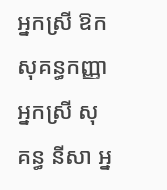អ្នកស្រី ឱក សុគន្ធកញ្ញា អ្នកស្រី សុគន្ធ នីសា អ្ន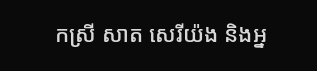កស្រី សាត សេរីយ៉ង និងអ្ន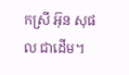កស្រី អ៊ុន សុផល ជាដើម។